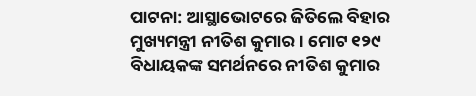ପାଟନା: ଆସ୍ଥାଭୋଟରେ ଜିତିଲେ ବିହାର ମୁଖ୍ୟମନ୍ତ୍ରୀ ନୀତିଶ କୁମାର । ମୋଟ ୧୨୯ ବିଧାୟକଙ୍କ ସମର୍ଥନରେ ନୀତିଶ କୁମାର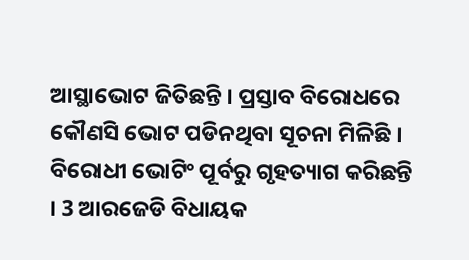ଆସ୍ଥାଭୋଟ ଜିତିଛନ୍ତି । ପ୍ରସ୍ତାବ ବିରୋଧରେ କୌଣସି ଭୋଟ ପଡିନଥିବା ସୂଚନା ମିଳିଛି । ବିରୋଧୀ ଭୋଟିଂ ପୂର୍ବରୁ ଗୃହତ୍ୟାଗ କରିଛନ୍ତି । 3 ଆରଜେଡି ବିଧାୟକ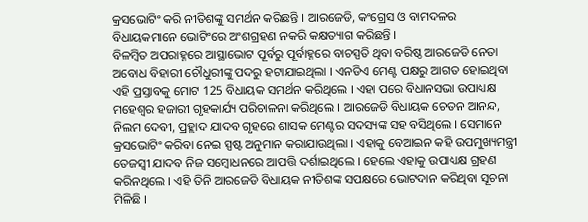କ୍ରସଭୋଟିଂ କରି ନୀତିଶଙ୍କୁ ସମର୍ଥନ କରିଛନ୍ତି । ଆରଜେଡି, କଂଗ୍ରେସ ଓ ବାମଦଳର ବିଧାୟକମାନେ ଭୋଟିଂରେ ଅଂଶଗ୍ରହଣ ନକରି କକ୍ଷତ୍ୟାଗ କରିଛନ୍ତି ।
ବିଳମ୍ବିତ ଅପରାହ୍ନରେ ଆସ୍ଥାଭୋଟ ପୂର୍ବରୁ ପୂର୍ବାହ୍ନରେ ବାଚସ୍ପତି ଥିବା ବରିଷ୍ଠ ଆରଜେଡି ନେତା ଅବୋଧ ବିହାରୀ ଚୌଧୁରୀଙ୍କୁ ପଦରୁ ହଟାଯାଇଥିଲା । ଏନଡିଏ ମେଣ୍ଟ ପକ୍ଷରୁ ଆଗତ ହୋଇଥିବା ଏହି ପ୍ରସ୍ତାବକୁ ମୋଟ 125 ବିଧାୟକ ସମର୍ଥନ କରିଥିଲେ । ଏହା ପରେ ବିଧାନସଭା ଉପାଧ୍ୟକ୍ଷ ମହେଶ୍ବର ହଜାରୀ ଗୃହକାର୍ଯ୍ୟ ପରିଚାଳନା କରିଥିଲେ । ଆରଜେଡି ବିଧାୟକ ଚେତନ ଆନନ୍ଦ, ନିଲମ ଦେବୀ, ପ୍ରହ୍ଲାଦ ଯାଦବ ଗୃହରେ ଶାସକ ମେଣ୍ଟର ସଦସ୍ୟଙ୍କ ସହ ବସିଥିଲେ । ସେମାନେ କ୍ରସଭୋଟିଂ କରିବା ନେଇ ସ୍ପଷ୍ଟ ଅନୁମାନ କରାଯାଉଥିଲା । ଏହାକୁ ବେଆଇନ କହି ଉପମୁଖ୍ୟମନ୍ତ୍ରୀ ତେଜସ୍ବୀ ଯାଦବ ନିଜ ସମ୍ବୋଧନରେ ଆପତ୍ତି ଦର୍ଶାଇଥିଲେ । ହେଲେ ଏହାକୁ ଉପାଧ୍ୟକ୍ଷ ଗ୍ରହଣ କରିନଥିଲେ । ଏହି ତିନି ଆରଜେଡି ବିଧାୟକ ନୀତିଶଙ୍କ ସପକ୍ଷରେ ଭୋଟଦାନ କରିଥିବା ସୂଚନା ମିଳିଛି ।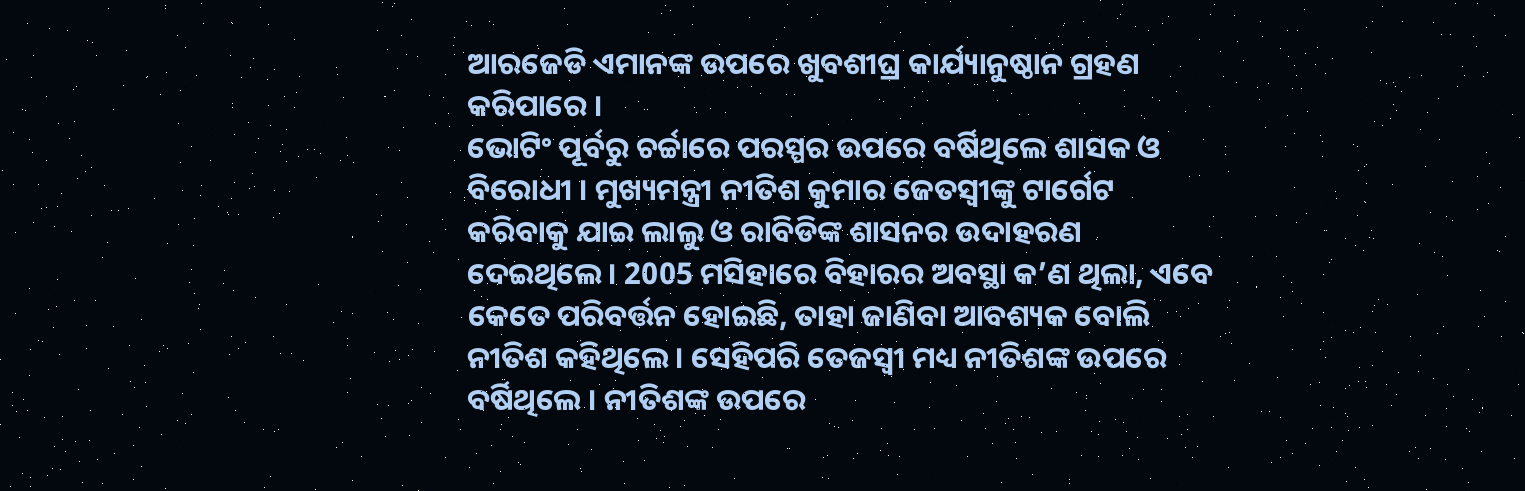ଆରଜେଡି ଏମାନଙ୍କ ଉପରେ ଖୁବଶୀଘ୍ର କାର୍ଯ୍ୟାନୁଷ୍ଠାନ ଗ୍ରହଣ କରିପାରେ ।
ଭୋଟିଂ ପୂର୍ବରୁ ଚର୍ଚ୍ଚାରେ ପରସ୍ପର ଉପରେ ବର୍ଷିଥିଲେ ଶାସକ ଓ ବିରୋଧୀ । ମୁଖ୍ୟମନ୍ତ୍ରୀ ନୀତିଶ କୁମାର ଜେତସ୍ବୀଙ୍କୁ ଟାର୍ଗେଟ କରିବାକୁ ଯାଇ ଲାଲୁ ଓ ରାବିଡିଙ୍କ ଶାସନର ଉଦାହରଣ ଦେଇଥିଲେ । 2005 ମସିହାରେ ବିହାରର ଅବସ୍ଥା କ’ଣ ଥିଲା, ଏବେ କେତେ ପରିବର୍ତ୍ତନ ହୋଇଛି, ତାହା ଜାଣିବା ଆବଶ୍ୟକ ବୋଲି ନୀତିଶ କହିଥିଲେ । ସେହିପରି ତେଜସ୍ବୀ ମଧ୍ୟ ନୀତିଶଙ୍କ ଉପରେ ବର୍ଷିଥିଲେ । ନୀତିଶଙ୍କ ଉପରେ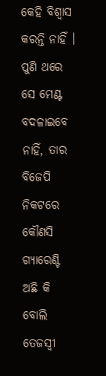କେହି ବିଶ୍ବାସ କରନ୍ତି ନାହିଁ । ପୁଣି ଥରେ ସେ ମେଣ୍ଟ ବଦଳାଇବେ ନାହିଁ, ତାର ବିଜେପି ନିକଟରେ କୌଣସି ଗ୍ୟାରେଣ୍ଟି ଅଛି କି ବୋଲି ତେଜସ୍ବୀ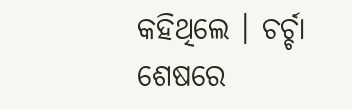କହିଥିଲେ । ଚର୍ଚ୍ଚା ଶେଷରେ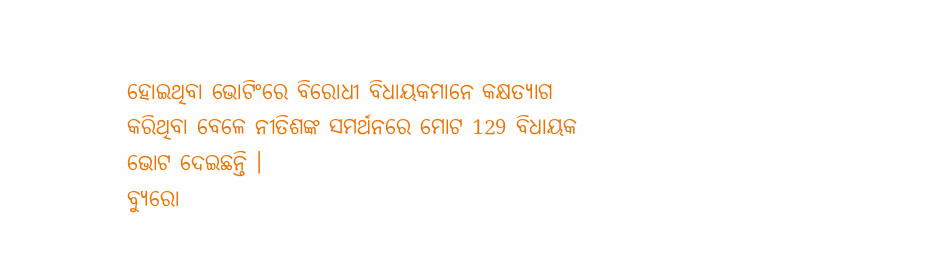ହୋଇଥିବା ଭୋଟିଂରେ ବିରୋଧୀ ବିଧାୟକମାନେ କକ୍ଷତ୍ୟାଗ କରିଥିବା ବେଳେ ନୀତିଶଙ୍କ ସମର୍ଥନରେ ମୋଟ 129 ବିଧାୟକ ଭୋଟ ଦେଇଛନ୍ତି ।
ବ୍ୟୁରୋ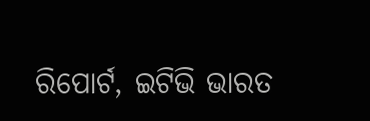ରିପୋର୍ଟ, ଇଟିଭି ଭାରତ